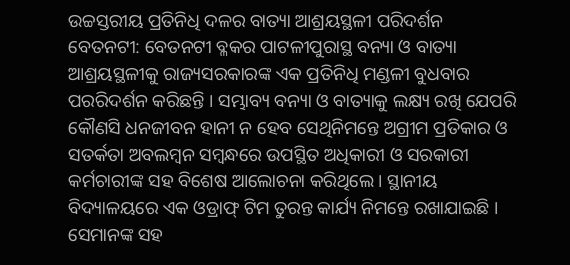ଉଚ୍ଚସ୍ତରୀୟ ପ୍ରତିନିଧି ଦଳର ବାତ୍ୟା ଆଶ୍ରୟସ୍ଥଳୀ ପରିଦର୍ଶନ
ବେତନଟୀ: ବେତନଟୀ ବ୍ଳକର ପାଟଳୀପୁରାସ୍ଥ ବନ୍ୟା ଓ ବାତ୍ୟା ଆଶ୍ରୟସ୍ଥଳୀକୁ ରାଜ୍ୟସରକାରଙ୍କ ଏକ ପ୍ରତିନିଧି ମଣ୍ଡଳୀ ବୁଧବାର ପରରିଦର୍ଶନ କରିଛନ୍ତି । ସମ୍ଭାବ୍ୟ ବନ୍ୟା ଓ ବାତ୍ୟାକୁ ଲକ୍ଷ୍ୟ ରଖି ଯେପରି କୌଣସି ଧନଜୀବନ ହାନୀ ନ ହେବ ସେଥିନିମନ୍ତେ ଅଗ୍ରୀମ ପ୍ରତିକାର ଓ ସତର୍କତା ଅବଲମ୍ବନ ସମ୍ବନ୍ଧରେ ଉପସ୍ଥିତ ଅଧିକାରୀ ଓ ସରକାରୀ କର୍ମଚାରୀଙ୍କ ସହ ବିଶେଷ ଆଲୋଚନା କରିଥିଲେ । ସ୍ଥାନୀୟ ବିଦ୍ୟାଳୟରେ ଏକ ଓଡ୍ରାଫ୍ ଟିମ ତୁରନ୍ତ କାର୍ଯ୍ୟ ନିମନ୍ତେ ରଖାଯାଇଛି । ସେମାନଙ୍କ ସହ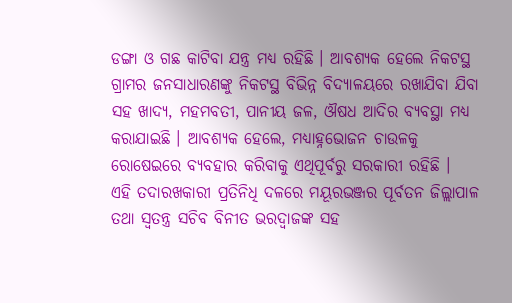ଡଙ୍ଗା ଓ ଗଛ କାଟିବା ଯନ୍ତ୍ର ମଧ୍ୟ ରହିଛି । ଆବଶ୍ୟକ ହେଲେ ନିକଟସ୍ଥ ଗ୍ରାମର ଜନସାଧାରଣଙ୍କୁ ନିକଟସ୍ଥ ବିଭିନ୍ନ ବିଦ୍ୟାଳୟରେ ରଖାଯିବା ଯିବା ସହ ଖାଦ୍ୟ, ମହମବତୀ, ପାନୀୟ ଜଳ, ଔଷଧ ଆଦିର ବ୍ୟବସ୍ଥା ମଧ୍ୟ କରାଯାଇଛି । ଆବଶ୍ୟକ ହେଲେ, ମଧ୍ୟାହ୍ନଭୋଜନ ଚାଉଳକୁ ରୋଷେଇରେ ବ୍ୟବହାର କରିବାକୁ ଏଥିପୂର୍ବରୁ ସରକାରୀ ରହିଛି ।
ଏହି ତଦାରଖକାରୀ ପ୍ରତିନିଧି ଦଳରେ ମୟୂରଭଞ୍ଜର ପୂର୍ବତନ ଜିଲ୍ଲାପାଳ ତଥା ସ୍ୱତନ୍ତ୍ର ସଚିବ ବିନୀତ ଭରଦ୍ୱାଜଙ୍କ ସହ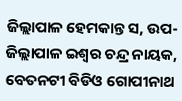ଜିଲ୍ଲାପାଳ ହେମକାନ୍ତ ସ, ଉପ-ଜିଲ୍ଲାପାଳ ଇଶ୍ୱର ଚନ୍ଦ୍ର ନାୟକ, ବେତନଟୀ ବିଡିଓ ଗୋପୀନାଥ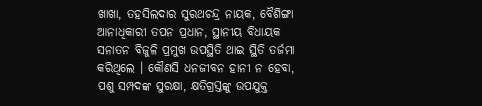ଖାଖା, ତହସିଲଦାର ସୁରଥଚନ୍ଦ୍ର ନାୟକ, ବୈଶିଙ୍ଗା ଆନାଧିକାରୀ ତପନ ପ୍ରଧାନ, ସ୍ଥାନୀୟ ବିଧାୟକ ସନାତନ ବିଜୁଳି ପ୍ରମୁଖ ଉପସ୍ଥିତି ଥାଇ ସ୍ଥିତି ତର୍ଜମା କରିଥିଲେ । କୌଣସି ଧନଜୀବନ ହାନୀ ନ ହେବା, ପଶୁ ସମ୍ପଦଙ୍କ ସୁରକ୍ଷା, କ୍ଷତିଗ୍ରସ୍ତଙ୍କୁ ଉପଯୁକ୍ତ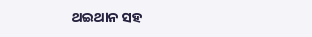ଥଇଥାନ ସହ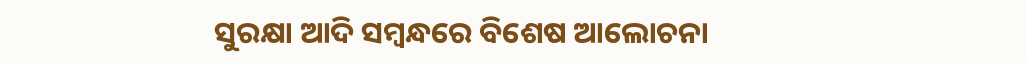ସୁରକ୍ଷା ଆଦି ସମ୍ବନ୍ଧରେ ବିଶେଷ ଆଲୋଚନା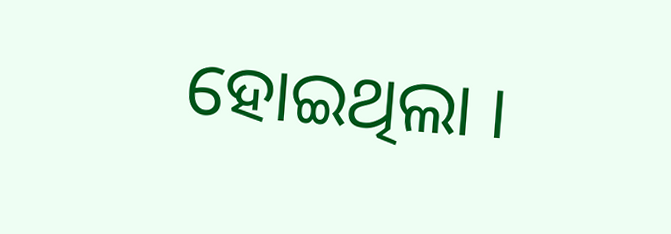ହୋଇଥିଲା ।